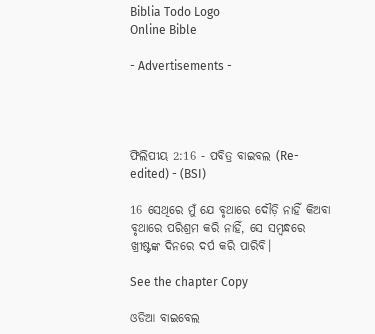Biblia Todo Logo
Online Bible

- Advertisements -




ଫିଲିପୀୟ 2:16 - ପବିତ୍ର ବାଇବଲ (Re-edited) - (BSI)

16 ସେଥିରେ ମୁଁ ଯେ ବୃଥାରେ ଦୌଡ଼ି ନାହିଁ କିଅବା ବୃଥାରେ ପରିଶ୍ରମ କରି ନାହିଁ, ସେ ସମ୍ଵନ୍ଧରେ ଖ୍ରୀଷ୍ଟଙ୍କ ଦିନରେ ଦର୍ପ କରି ପାରିବି।

See the chapter Copy

ଓଡିଆ ବାଇବେଲ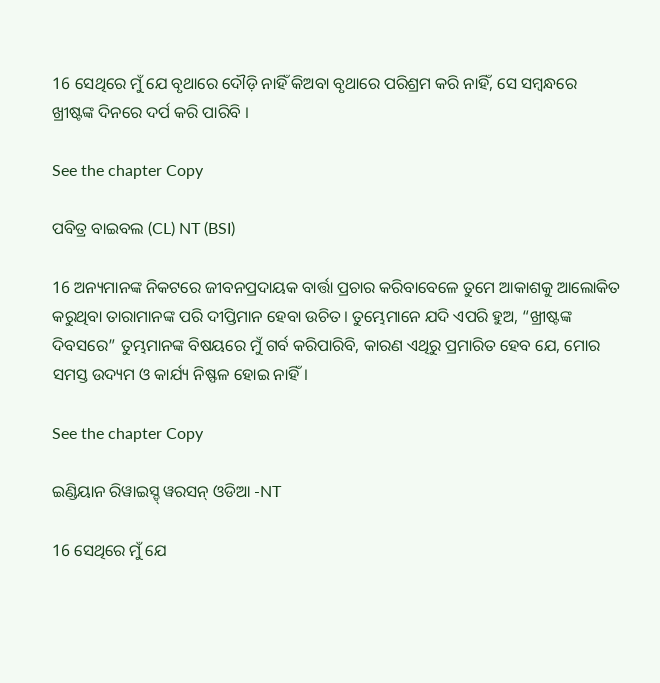16 ସେଥିରେ ମୁଁ ଯେ ବୃଥାରେ ଦୌଡ଼ି ନାହିଁ କିଅବା ବୃଥାରେ ପରିଶ୍ରମ କରି ନାହିଁ, ସେ ସମ୍ବନ୍ଧରେ ଖ୍ରୀଷ୍ଟଙ୍କ ଦିନରେ ଦର୍ପ କରି ପାରିବି ।

See the chapter Copy

ପବିତ୍ର ବାଇବଲ (CL) NT (BSI)

16 ଅନ୍ୟମାନଙ୍କ ନିକଟରେ ଜୀବନପ୍ରଦାୟକ ବାର୍ତ୍ତା ପ୍ରଚାର କରିବାବେଳେ ତୁମେ ଆକାଶକୁ ଆଲୋକିତ କରୁଥିବା ତାରାମାନଙ୍କ ପରି ଦୀପ୍ତିମାନ ହେବା ଉଚିତ। ତୁମ୍ଭେମାନେ ଯଦି ଏପରି ହୁଅ, “ଖ୍ରୀଷ୍ଟଙ୍କ ଦିବସରେ” ତୁମ୍ଭମାନଙ୍କ ବିଷୟରେ ମୁଁ ଗର୍ବ କରିପାରିବି, କାରଣ ଏଥିରୁ ପ୍ରମାରିତ ହେବ ଯେ, ମୋର ସମସ୍ତ ଉଦ୍ୟମ ଓ କାର୍ଯ୍ୟ ନିଷ୍ଫଳ ହୋଇ ନାହିଁ।

See the chapter Copy

ଇଣ୍ଡିୟାନ ରିୱାଇସ୍ଡ୍ ୱରସନ୍ ଓଡିଆ -NT

16 ସେଥିରେ ମୁଁ ଯେ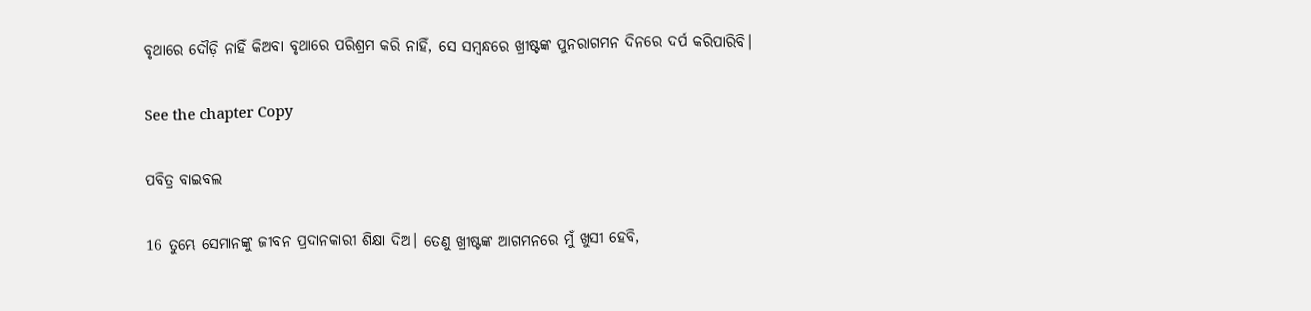ବୃଥାରେ ଦୌଡ଼ି ନାହିଁ କିଅବା ବୃଥାରେ ପରିଶ୍ରମ କରି ନାହିଁ, ସେ ସମ୍ବନ୍ଧରେ ଖ୍ରୀଷ୍ଟଙ୍କ ପୁନରାଗମନ ଦିନରେ ଦର୍ପ କରିପାରିବି।

See the chapter Copy

ପବିତ୍ର ବାଇବଲ

16 ତୁମ୍ଭେ ସେମାନଙ୍କୁ ଜୀବନ ପ୍ରଦାନକାରୀ ଶିକ୍ଷା ଦିଅ। ତେଣୁ ଖ୍ରୀଷ୍ଟଙ୍କ ଆଗମନରେ ମୁଁ ଖୁସୀ ହେବି,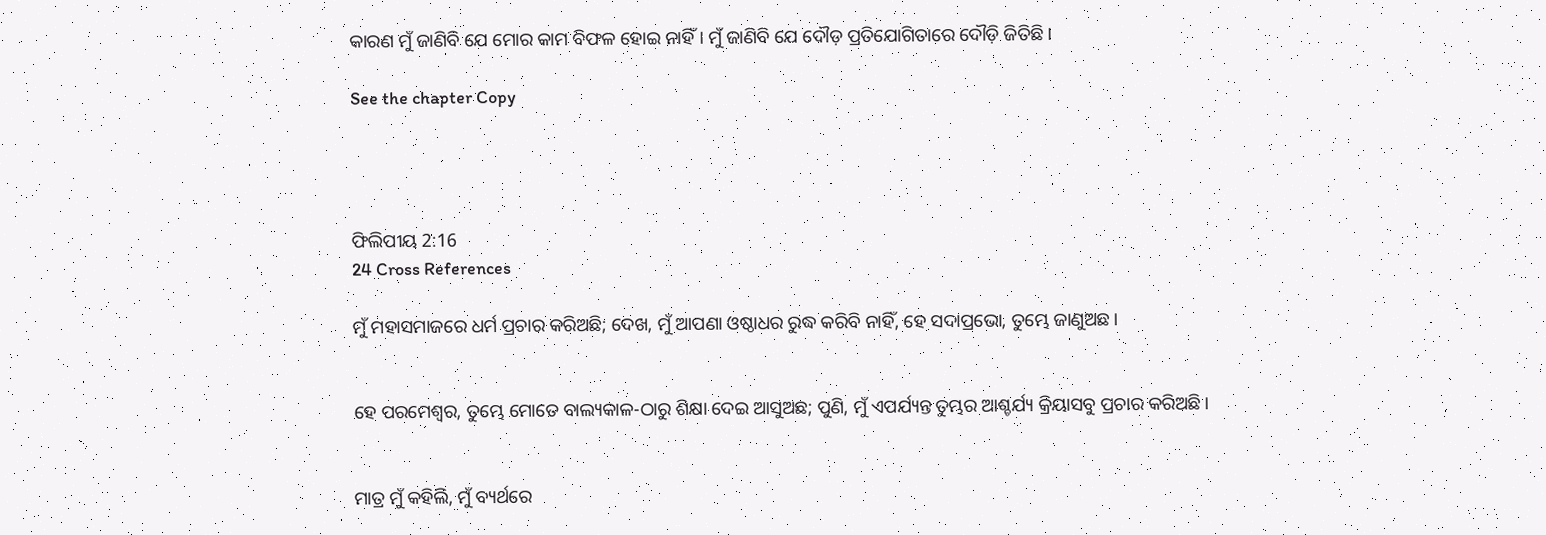କାରଣ ମୁଁ ଜାଣିବି ଯେ ମୋର କାମ ବିଫଳ ହୋଇ ନାହିଁ। ମୁଁ ଜାଣିବି ଯେ ଦୌଡ଼ ପ୍ରତିଯୋଗିତାରେ ଦୌଡ଼ି ଜିତିଛି।

See the chapter Copy




ଫିଲିପୀୟ 2:16
24 Cross References

ମୁଁ ମହାସମାଜରେ ଧର୍ମ ପ୍ରଚାର କରିଅଛି; ଦେଖ, ମୁଁ ଆପଣା ଓଷ୍ଠାଧର ରୁଦ୍ଧ କରିବି ନାହିଁ, ହେ ସଦାପ୍ରଭୋ, ତୁମ୍ଭେ ଜାଣୁଅଛ।


ହେ ପରମେଶ୍ଵର, ତୁମ୍ଭେ ମୋତେ ବାଲ୍ୟକାଳ-ଠାରୁ ଶିକ୍ଷା ଦେଇ ଆସୁଅଛ; ପୁଣି, ମୁଁ ଏପର୍ଯ୍ୟନ୍ତ ତୁମ୍ଭର ଆଶ୍ଚର୍ଯ୍ୟ କ୍ରିୟାସବୁ ପ୍ରଚାର କରିଅଛି।


ମାତ୍ର ମୁଁ କହିଲି, ମୁଁ ବ୍ୟର୍ଥରେ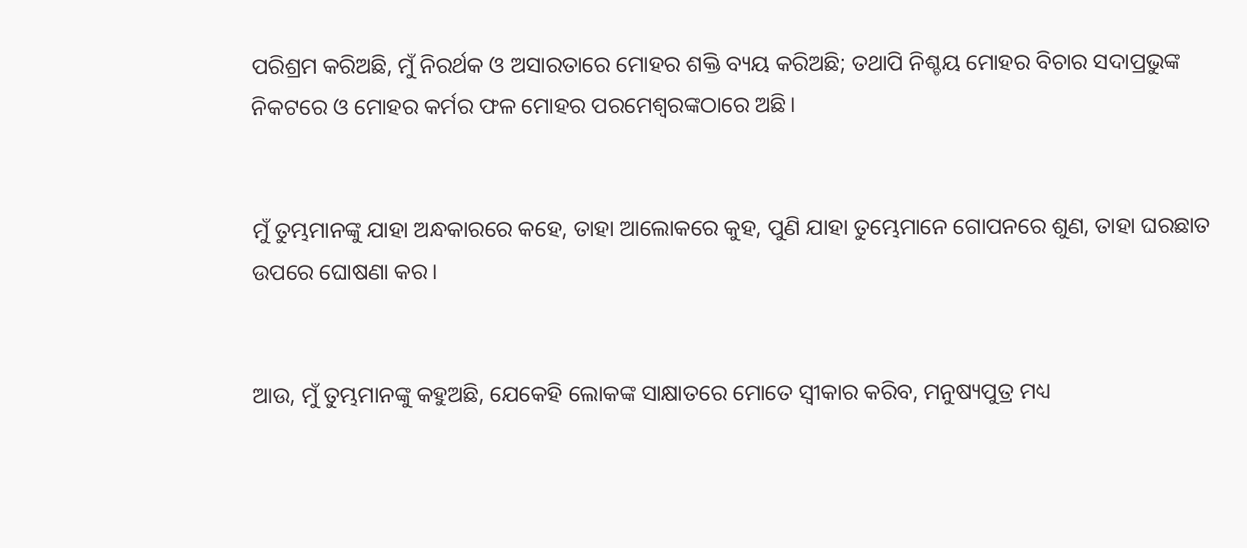ପରିଶ୍ରମ କରିଅଛି, ମୁଁ ନିରର୍ଥକ ଓ ଅସାରତାରେ ମୋହର ଶକ୍ତି ବ୍ୟୟ କରିଅଛି; ତଥାପି ନିଶ୍ଚୟ ମୋହର ବିଚାର ସଦାପ୍ରଭୁଙ୍କ ନିକଟରେ ଓ ମୋହର କର୍ମର ଫଳ ମୋହର ପରମେଶ୍ଵରଙ୍କଠାରେ ଅଛି।


ମୁଁ ତୁମ୍ଭମାନଙ୍କୁ ଯାହା ଅନ୍ଧକାରରେ କହେ, ତାହା ଆଲୋକରେ କୁହ, ପୁଣି ଯାହା ତୁମ୍ଭେମାନେ ଗୋପନରେ ଶୁଣ, ତାହା ଘରଛାତ ଉପରେ ଘୋଷଣା କର।


ଆଉ, ମୁଁ ତୁମ୍ଭମାନଙ୍କୁ କହୁଅଛି, ଯେକେହି ଲୋକଙ୍କ ସାକ୍ଷାତରେ ମୋତେ ସ୍ଵୀକାର କରିବ, ମନୁଷ୍ୟପୁତ୍ର ମଧ୍ୟ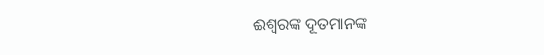ଈଶ୍ଵରଙ୍କ ଦୂତମାନଙ୍କ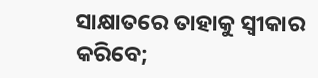ସାକ୍ଷାତରେ ତାହାକୁ ସ୍ଵୀକାର କରିବେ;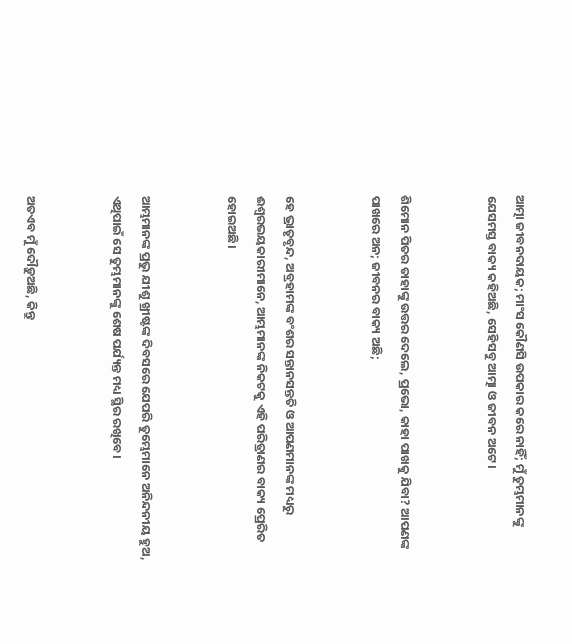ଆତ୍ମା ଜୀବନଦାୟକ; ମାଂସ କୌଣସି ଉପକାର କରେ ନାହିଁ; ମୁଁ ତୁମ୍ଭମାନଙ୍କୁ ଯେସମସ୍ତ ବାକ୍ୟ କହିଅଛି, ସେହିସବୁ ଆତ୍ମା ଓ ଜୀବନ ଅଟେ।


ଶିମୋନ ପିତର ତାହାଙ୍କୁ ଉତ୍ତର ଦେଲେ, ପ୍ରଭୋ, କାହା ପାଖକୁ ଯିବା? ଆପଣଙ୍କ ପାଖରେ ଅନ; ଜୀବନର ବାକ୍ୟ ଅଛି;


ହେ ଭ୍ରାତୃବୃନ୍ଦ, ଅବ୍ରହାମଙ୍କ ବଂଶର ସନ୍ତାନସନ୍ତତି ଓ ଆପଣମାନଙ୍କ ମଧ୍ୟରୁ ଈଶ୍ଵରଭୟକାରୀମାନେ, ଆମ୍ଭମାନଙ୍କ ନିକଟକୁ ଏହି ପରିତ୍ରାଣର ବାକ୍ୟ ପ୍ରେରିତ ହୋଇଅଛି।


ଆମ୍ଭମାନଙ୍କ ପ୍ରଭୁ ଯୀଶୁ ଖ୍ରୀଷ୍ଟଙ୍କ ଦିବସରେ ଯେପରି ତୁମ୍ଭେମାନେ ଅନିନ୍ଦନୀୟ ହୁଅ, ଏଥିପାଇଁ ସେ ତୁମ୍ଭମାନଙ୍କୁ ଶେଷ ପର୍ଯ୍ୟନ୍ତ ମଧ୍ୟ ସ୍ଥିର ରଖିବେ।


ଅତଏବ ମୁଁ ଦୌଡ଼ୁଅଛି, କିନ୍ତୁ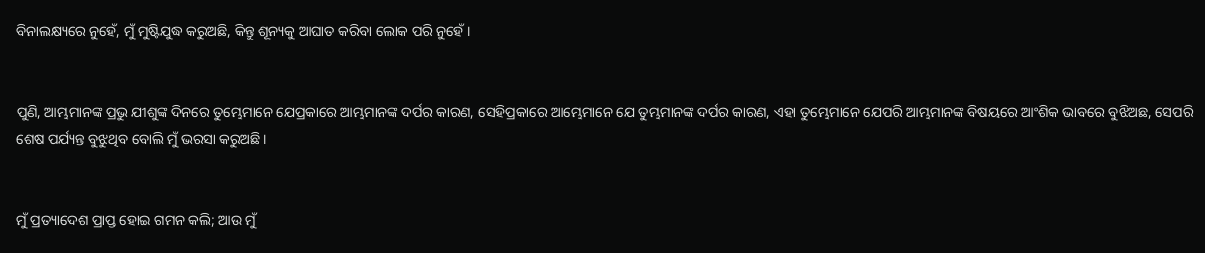ବିନାଲକ୍ଷ୍ୟରେ ନୁହେଁ, ମୁଁ ମୁଷ୍ଟିଯୁଦ୍ଧ କରୁଅଛି, କିନ୍ତୁ ଶୂନ୍ୟକୁ ଆଘାତ କରିବା ଲୋକ ପରି ନୁହେଁ।


ପୁଣି, ଆମ୍ଭମାନଙ୍କ ପ୍ରଭୁ ଯୀଶୁଙ୍କ ଦିନରେ ତୁମ୍ଭେମାନେ ଯେପ୍ରକାରେ ଆମ୍ଭମାନଙ୍କ ଦର୍ପର କାରଣ, ସେହିପ୍ରକାରେ ଆମ୍ଭେମାନେ ଯେ ତୁମ୍ଭମାନଙ୍କ ଦର୍ପର କାରଣ, ଏହା ତୁମ୍ଭେମାନେ ଯେପରି ଆମ୍ଭମାନଙ୍କ ବିଷୟରେ ଆଂଶିକ ଭାବରେ ବୁଝିଅଛ, ସେପରି ଶେଷ ପର୍ଯ୍ୟନ୍ତ ବୁଝୁଥିବ ବୋଲି ମୁଁ ଭରସା କରୁଅଛି।


ମୁଁ ପ୍ରତ୍ୟାଦେଶ ପ୍ରାପ୍ତ ହୋଇ ଗମନ କଲି; ଆଉ ମୁଁ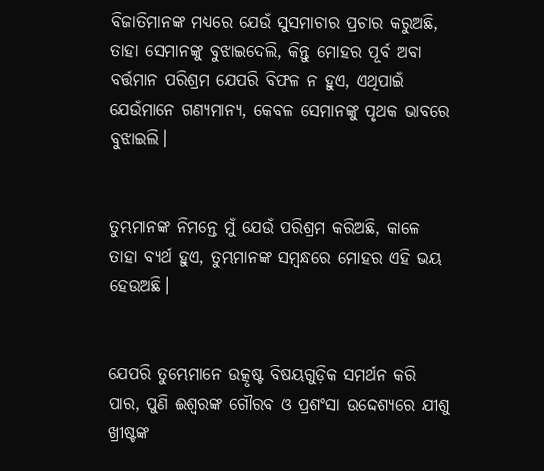ବିଜାତିମାନଙ୍କ ମଧ୍ୟରେ ଯେଉଁ ସୁସମାଚାର ପ୍ରଚାର କରୁଅଛି, ତାହା ସେମାନଙ୍କୁ ବୁଝାଇଦେଲି, କିନ୍ତୁ ମୋହର ପୂର୍ବ ଅବା ବର୍ତ୍ତମାନ ପରିଶ୍ରମ ଯେପରି ବିଫଳ ନ ହୁଏ, ଏଥିପାଇଁ ଯେଉଁମାନେ ଗଣ୍ୟମାନ୍ୟ, କେବଳ ସେମାନଙ୍କୁ ପୃଥକ ଭାବରେ ବୁଝାଇଲି।


ତୁମ୍ଭମାନଙ୍କ ନିମନ୍ତେ ମୁଁ ଯେଉଁ ପରିଶ୍ରମ କରିଅଛି, କାଳେ ତାହା ବ୍ୟର୍ଥ ହୁଏ, ତୁମ୍ଭମାନଙ୍କ ସମ୍ଵନ୍ଧରେ ମୋହର ଏହି ଭୟ ହେଉଅଛି।


ଯେପରି ତୁମ୍ଭେମାନେ ଉତ୍କୃଷ୍ଟ ବିଷୟଗୁଡ଼ିକ ସମର୍ଥନ କରି ପାର, ପୁଣି ଈଶ୍ଵରଙ୍କ ଗୌରବ ଓ ପ୍ରଶଂସା ଉଦ୍ଦେଶ୍ୟରେ ଯୀଶୁ ଖ୍ରୀଷ୍ଟଙ୍କ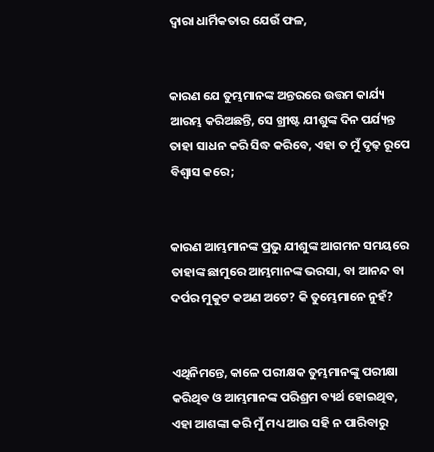ଦ୍ଵାରା ଧାର୍ମିକତାର ଯେଉଁ ଫଳ,


କାରଣ ଯେ ତୁମ୍ଭମାନଙ୍କ ଅନ୍ତରରେ ଉତ୍ତମ କାର୍ଯ୍ୟ ଆରମ୍ଭ କରିଅଛନ୍ତି, ସେ ଖ୍ରୀଷ୍ଟ ଯୀଶୁଙ୍କ ଦିନ ପର୍ଯ୍ୟନ୍ତ ତାହା ସାଧନ କରି ସିଦ୍ଧ କରିବେ, ଏହା ତ ମୁଁ ଦୃଢ଼ ରୂପେ ବିଶ୍ଵାସ କରେ;


କାରଣ ଆମ୍ଭମାନଙ୍କ ପ୍ରଭୁ ଯୀଶୁଙ୍କ ଆଗମନ ସମୟରେ ତାହାଙ୍କ ଛାମୁରେ ଆମ୍ଭମାନଙ୍କ ଭରସା, ବା ଆନନ୍ଦ ବା ଦର୍ପର ମୁକୁଟ କଅଣ ଅଟେ? କି ତୁମ୍ଭେମାନେ ନୁହଁ?


ଏଥିନିମନ୍ତେ, କାଳେ ପରୀକ୍ଷକ ତୁମ୍ଭମାନଙ୍କୁ ପରୀକ୍ଷା କରିଥିବ ଓ ଆମ୍ଭମାନଙ୍କ ପରିଶ୍ରମ ବ୍ୟର୍ଥ ହୋଇଥିବ, ଏହା ଆଶଙ୍କା କରି ମୁଁ ମଧ୍ୟ ଆଉ ସହି ନ ପାରିବାରୁ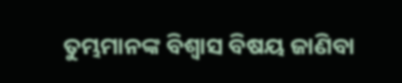ତୁମ୍ଭମାନଙ୍କ ବିଶ୍ଵାସ ବିଷୟ ଜାଣିବା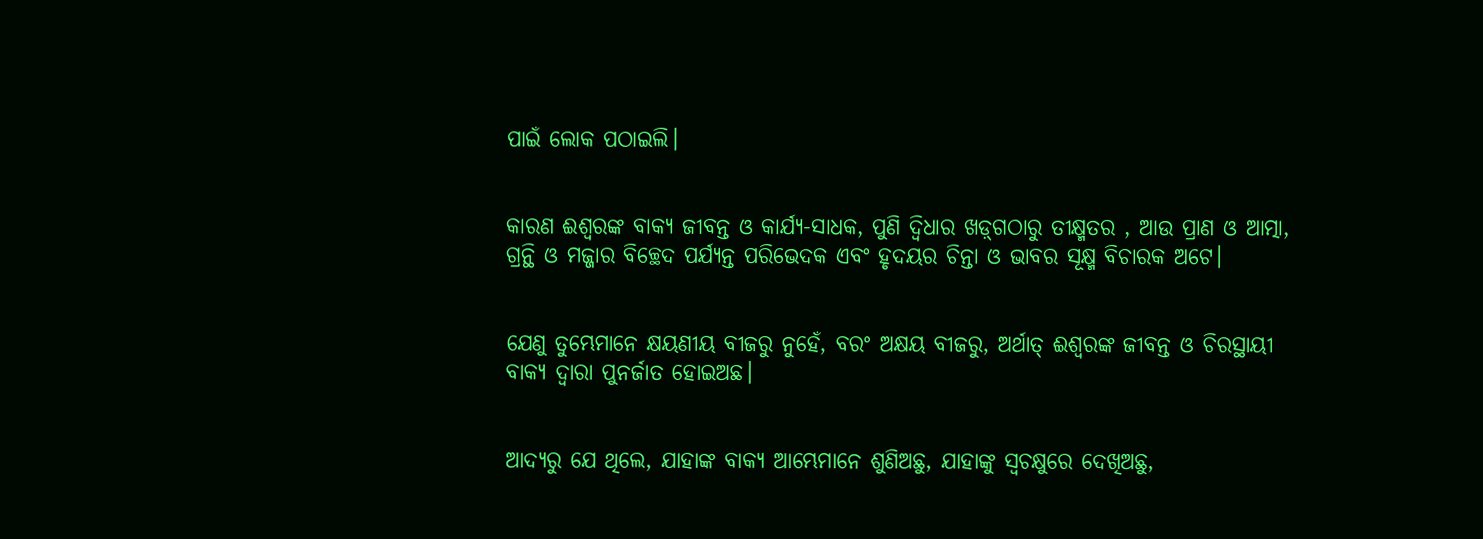ପାଇଁ ଲୋକ ପଠାଇଲି।


କାରଣ ଈଶ୍ଵରଙ୍କ ବାକ୍ୟ ଜୀବନ୍ତ ଓ କାର୍ଯ୍ୟ-ସାଧକ, ପୁଣି ଦ୍ଵିଧାର ଖଡ଼୍‍ଗଠାରୁ ତୀକ୍ଷ୍ମତର , ଆଉ ପ୍ରାଣ ଓ ଆତ୍ମା, ଗ୍ରନ୍ଥି ଓ ମଜ୍ଜାର ବିଚ୍ଛେଦ ପର୍ଯ୍ୟନ୍ତ ପରିଭେଦକ ଏବଂ ହୃଦୟର ଚିନ୍ତା ଓ ଭାବର ସୂକ୍ଷ୍ମ ବିଚାରକ ଅଟେ।


ଯେଣୁ ତୁମ୍ଭେମାନେ କ୍ଷୟଣୀୟ ବୀଜରୁ ନୁହେଁ, ବରଂ ଅକ୍ଷୟ ବୀଜରୁ, ଅର୍ଥାତ୍ ଈଶ୍ଵରଙ୍କ ଜୀବନ୍ତ ଓ ଚିରସ୍ଥାୟୀ ବାକ୍ୟ ଦ୍ଵାରା ପୁନର୍ଜାତ ହୋଇଅଛ।


ଆଦ୍ୟରୁ ଯେ ଥିଲେ, ଯାହାଙ୍କ ବାକ୍ୟ ଆମ୍ଭେମାନେ ଶୁଣିଅଛୁ, ଯାହାଙ୍କୁ ସ୍ଵଚକ୍ଷୁରେ ଦେଖିଅଛୁ,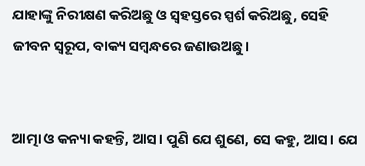ଯାହାଙ୍କୁ ନିରୀକ୍ଷଣ କରିଅଛୁ ଓ ସ୍ଵହସ୍ତରେ ସ୍ପର୍ଶ କରିଅଛୁ, ସେହି ଜୀବନ ସ୍ଵରୂପ, ବାକ୍ୟ ସମ୍ଵନ୍ଧରେ ଜଣାଉଅଛୁ।


ଆତ୍ମା ଓ କନ୍ୟା କହନ୍ତି, ଆସ। ପୁଣି ଯେ ଶୁଣେ, ସେ କହୁ, ଆସ। ଯେ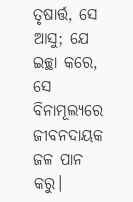ତୃଷାର୍ତ୍ତ, ସେ ଆସୁ; ଯେ ଇଚ୍ଛା କରେ, ସେ ବିନାମୂଲ୍ୟରେ ଜୀବନଦାୟକ ଜଳ ପାନ କରୁ।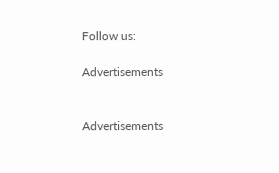Follow us:

Advertisements


Advertisements